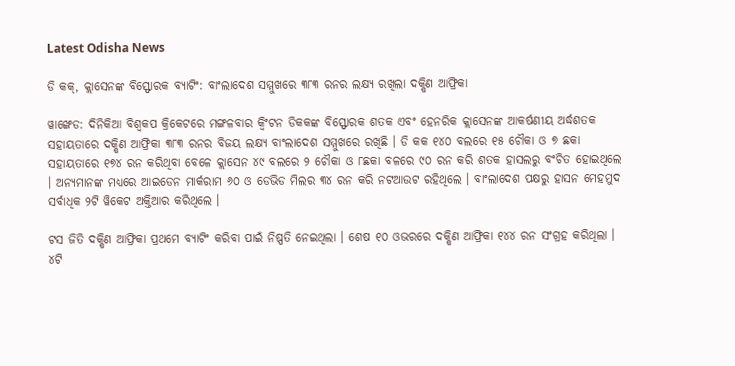Latest Odisha News

ଡି କକ୍‌, କ୍ଲାସେନଙ୍କ ବିସ୍ଫୋରକ ବ୍ୟାଟିଂ: ବାଂଲାଦେଶ ସମ୍ମୁଖରେ ୩୮୩ ରନର ଲକ୍ଷ୍ୟ ରଖିଲା ଦକ୍ଷିଣ ଆଫ୍ରିକା

ୱାଙ୍ଖେଡ: ଦିନିକିଆ ବିଶ୍ୱକପ କ୍ରିକେଟରେ ମଙ୍ଗଳବାର କ୍ୱିଂଟନ ଡିକକଙ୍କ ବିସ୍ଫୋରକ ଶତକ ଏବଂ ହେନରିକ କ୍ଲାସେନଙ୍କ ଆକର୍ଷଣୀୟ ଅର୍ଦ୍ଧଶତକ ସହାୟତାରେ ଦକ୍ଷିଣ ଆଫ୍ରିକା ୩୮୩ ରନର ବିଜୟ ଲକ୍ଷ୍ୟ ବାଂଲାଦେଶ ସମ୍ମୁଖରେ ରଖିଛି । ଡି କକ ୧୪୦ ବଲରେ ୧୫ ଚୌକା ଓ ୭ ଛକା ସହାୟତାରେ ୧୭୪ ରନ କରିଥିବା ବେଳେ କ୍ଲାସେନ ୪୯ ବଲରେ ୨ ଚୌକା ଓ ୮ଛକା ବଳରେ ୯୦ ରନ କରି ଶତକ ହାସଲରୁ ବଂଚିତ ହୋଇଥିଲେ । ଅନ୍ୟମାନଙ୍କ ମଧ୍ୟରେ ଆଇଡେନ ମାର୍କରାମ ୬୦ ଓ ଡେଭିଡ ମିଲର ୩୪ ରନ କରି ନଟଆଉଟ ରହିଥିଲେ । ବାଂଲାଦେଶ ପକ୍ଷରୁ ହାସନ ମେହମୁଦ ସର୍ବାଧିକ ୨ଟି ୱିକେଟ ଅକ୍ତିଆର କରିଥିଲେ ।

ଟସ ଜିତି ଦକ୍ଷିଣ ଆଫ୍ରିକା ପ୍ରଥମେ ବ୍ୟାଟିଂ କରିବା ପାଇଁ ନିଷ୍ପତି ନେଇଥିଲା । ଶେଷ ୧୦ ଓଭରରେ ଦକ୍ଷିଣ ଆଫ୍ରିକା ୧୪୪ ରନ ସଂଗ୍ରହ କରିଥିଲା । ୪ଟି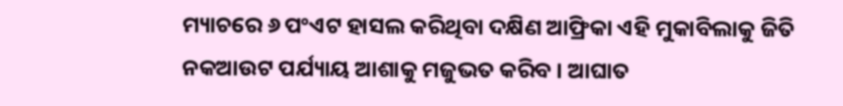ମ୍ୟାଚରେ ୬ ପଂଏଟ ହାସଲ କରିଥିବା ଦକ୍ଷିଣ ଆଫ୍ରିକା ଏହି ମୁକାବିଲାକୁ ଜିତି ନକଆଉଟ ପର୍ଯ୍ୟାୟ ଆଶାକୁ ମଜୁଭତ କରିବ । ଆଘାତ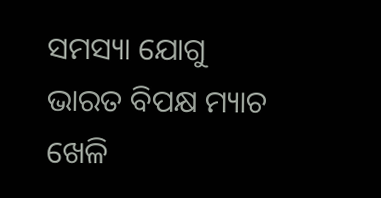ସମସ୍ୟା ଯୋଗୁ ଭାରତ ବିପକ୍ଷ ମ୍ୟାଚ ଖେଳି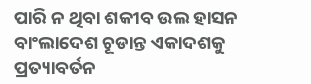ପାରି ନ ଥିବା ଶକୀବ ଉଲ ହାସନ ବାଂଲାଦେଶ ଚୂଡାନ୍ତ ଏକାଦଶକୁ ପ୍ରତ୍ୟାବର୍ତନ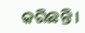କରିଛନ୍ତି ।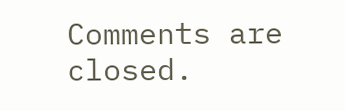Comments are closed.